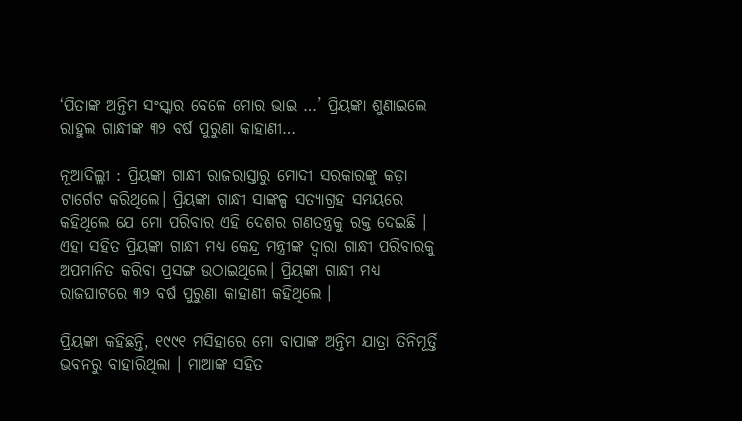‘ପିତାଙ୍କ ଅନ୍ତିମ ସଂସ୍କାର ବେଳେ ମୋର ଭାଇ …’ ପ୍ରିୟଙ୍କା ଶୁଣାଇଲେ ରାହୁଲ ଗାନ୍ଧୀଙ୍କ ୩୨ ବର୍ଷ ପୁରୁଣା କାହାଣୀ…

ନୂଆଦିଲ୍ଲୀ : ପ୍ରିୟଙ୍କା ଗାନ୍ଧୀ ରାଜରାସ୍ତାରୁ ମୋଦୀ ସରକାରଙ୍କୁ କଡ଼ା ଟାର୍ଗେଟ କରିଥିଲେ। ପ୍ରିୟଙ୍କା ଗାନ୍ଧୀ ସାଙ୍କଳ୍ପ ସତ୍ୟାଗ୍ରହ ସମୟରେ କହିଥିଲେ ଯେ ମୋ ପରିବାର ଏହି ଦେଶର ଗଣତନ୍ତ୍ରକୁ ରକ୍ତ ଦେଇଛି । ଏହା ସହିତ ପ୍ରିୟଙ୍କା ଗାନ୍ଧୀ ମଧ୍ୟ କେନ୍ଦ୍ର ମନ୍ତ୍ରୀଙ୍କ ଦ୍ୱାରା ଗାନ୍ଧୀ ପରିବାରକୁ ଅପମାନିତ କରିବା ପ୍ରସଙ୍ଗ ଉଠାଇଥିଲେ। ପ୍ରିୟଙ୍କା ଗାନ୍ଧୀ ମଧ୍ୟ ରାଜଘାଟରେ ୩୨ ବର୍ଷ ପୁରୁଣା କାହାଣୀ କହିଥିଲେ ।

ପ୍ରିୟଙ୍କା କହିଛନ୍ତି, ୧୯୯୧ ମସିହାରେ ମୋ ବାପାଙ୍କ ଅନ୍ତିମ ଯାତ୍ରା ତିନିମୂର୍ତ୍ତି ଭବନରୁ ବାହାରିଥିଲା । ମାଆଙ୍କ ସହିତ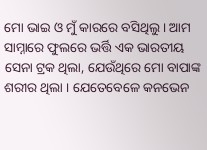ମୋ ଭାଇ ଓ ମୁଁ କାରରେ ବସିଥିଲୁ । ଆମ ସାମ୍ନାରେ ଫୁଲରେ ଭର୍ତ୍ତି ଏକ ଭାରତୀୟ ସେନା ଟ୍ରକ ଥିଲା, ଯେଉଁଥିରେ ମୋ ବାପାଙ୍କ ଶରୀର ଥିଲା । ଯେତେବେଳେ କନଭେନ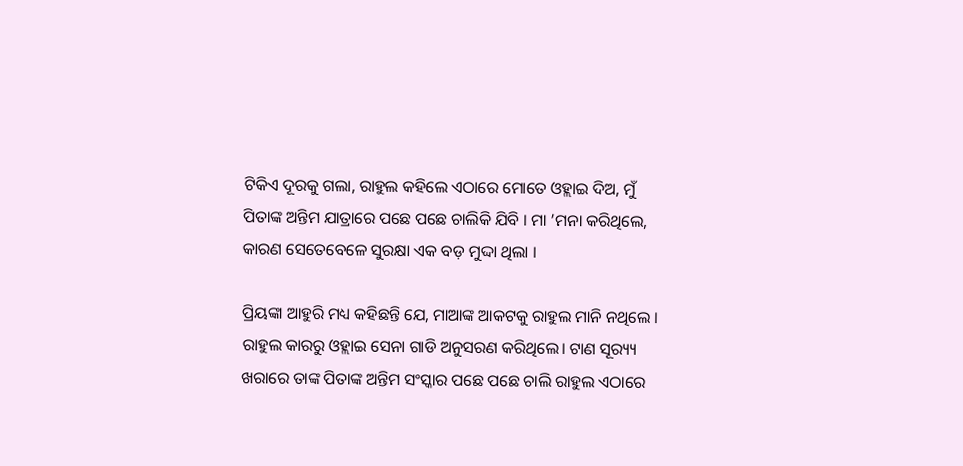ଟିକିଏ ଦୂରକୁ ଗଲା, ରାହୁଲ କହିଲେ ଏଠାରେ ମୋତେ ଓହ୍ଲାଇ ଦିଅ, ମୁଁ ପିତାଙ୍କ ଅନ୍ତିମ ଯାତ୍ରାରେ ପଛେ ପଛେ ଚାଲିକି ଯିବି । ମା ’ମନା କରିଥିଲେ, କାରଣ ସେତେବେଳେ ସୁରକ୍ଷା ଏକ ବଡ଼ ମୁଦ୍ଦା ଥିଲା ।

ପ୍ରିୟଙ୍କା ଆହୁରି ମଧ୍ୟ କହିଛନ୍ତି ଯେ, ମାଆଙ୍କ ଆକଟକୁ ରାହୁଲ ମାନି ନଥିଲେ । ରାହୁଲ କାରରୁ ଓହ୍ଲାଇ ସେନା ଗାଡି ଅନୁସରଣ କରିଥିଲେ। ଟାଣ ସୂର‌୍ୟ୍ୟ ଖରାରେ ତାଙ୍କ ପିତାଙ୍କ ଅନ୍ତିମ ସଂସ୍କାର ପଛେ ପଛେ ଚାଲି ରାହୁଲ ଏଠାରେ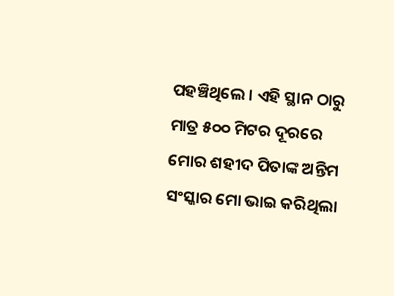ପହଞ୍ଚିଥିଲେ । ଏହି ସ୍ଥାନ ଠାରୁ ମାତ୍ର ୫୦୦ ମିଟର ଦୂରରେ ମୋର ଶହୀଦ ପିତାଙ୍କ ଅନ୍ତିମ ସଂସ୍କାର ମୋ ଭାଇ କରିଥିଲା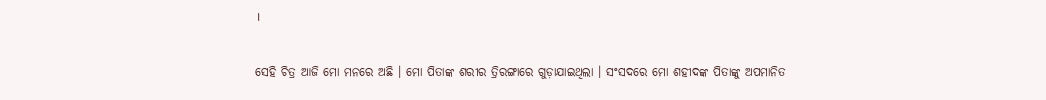।

ସେହି ଚିତ୍ର ଆଜି ମୋ ମନରେ ଅଛି । ମୋ ପିତାଙ୍କ ଶରୀର ତ୍ରିରଙ୍ଗାରେ ଗୁଡ଼ାଯାଇଥିଲା । ସଂସଦରେ ମୋ ଶହୀଦଙ୍କ ପିତାଙ୍କୁ ଅପମାନିତ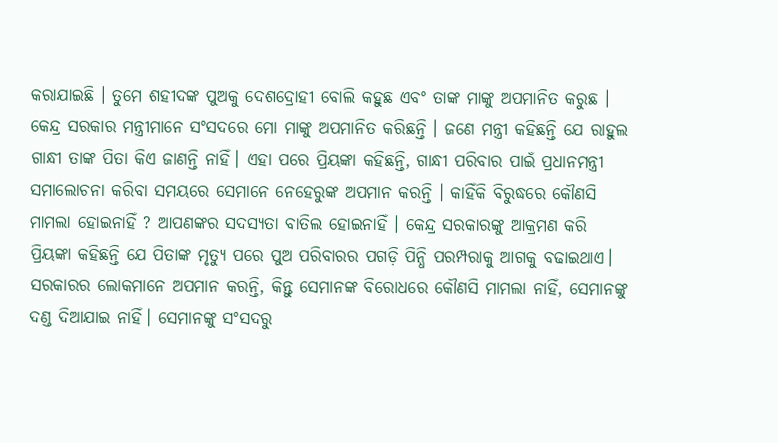କରାଯାଇଛି । ତୁମେ ଶହୀଦଙ୍କ ପୁଅକୁ ଦେଶଦ୍ରୋହୀ ବୋଲି କହୁଛ ଏବଂ ତାଙ୍କ ମାଙ୍କୁ ଅପମାନିତ କରୁଛ । କେନ୍ଦ୍ର ସରକାର ମନ୍ତ୍ରୀମାନେ ସଂସଦରେ ମୋ ମାଙ୍କୁ ଅପମାନିତ କରିଛନ୍ତି । ଜଣେ ମନ୍ତ୍ରୀ କହିଛନ୍ତି ଯେ ରାହୁଲ ଗାନ୍ଧୀ ତାଙ୍କ ପିତା କିଏ ଜାଣନ୍ତି ନାହିଁ। ଏହା ପରେ ପ୍ରିୟଙ୍କା କହିଛନ୍ତି, ଗାନ୍ଧୀ ପରିବାର ପାଇଁ ପ୍ରଧାନମନ୍ତ୍ରୀ ସମାଲୋଚନା କରିବା ସମୟରେ ସେମାନେ ନେହେରୁଙ୍କ ଅପମାନ କରନ୍ତି । କାହିଁକି ବିରୁଦ୍ଧରେ କୌଣସି ମାମଲା ହୋଇନାହିଁ ? ଆପଣଙ୍କର ସଦସ୍ୟତା ବାତିଲ ହୋଇନାହିଁ । କେନ୍ଦ୍ର ସରକାରଙ୍କୁ ଆକ୍ରମଣ କରି ପ୍ରିୟଙ୍କା କହିଛନ୍ତି ଯେ ପିତାଙ୍କ ମୃତ୍ୟୁ ପରେ ପୁଅ ପରିବାରର ପଗଡ଼ି ପିନ୍ଧି ପରମ୍ପରାକୁ ଆଗକୁ ବଢାଇଥାଏ। ସରକାରର ଲୋକମାନେ ଅପମାନ କରନ୍ତି, କିନ୍ତୁ ସେମାନଙ୍କ ବିରୋଧରେ କୌଣସି ମାମଲା ନାହିଁ, ସେମାନଙ୍କୁ ଦଣ୍ଡ ଦିଆଯାଇ ନାହିଁ। ସେମାନଙ୍କୁ ସଂସଦରୁ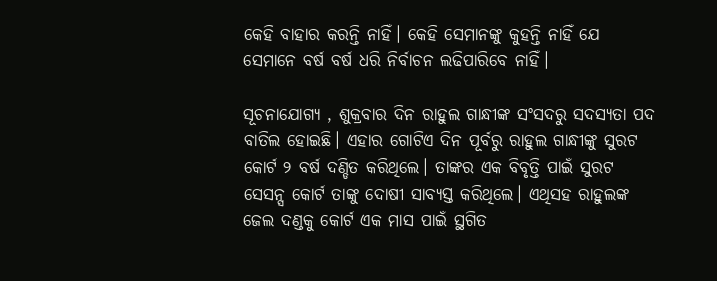କେହି ବାହାର କରନ୍ତି ନାହିଁ। କେହି ସେମାନଙ୍କୁ କୁହନ୍ତି ନାହିଁ ଯେ ସେମାନେ ବର୍ଷ ବର୍ଷ ଧରି ନିର୍ବାଚନ ଲଢିପାରିବେ ନାହିଁ।

ସୂଚନାଯୋଗ୍ୟ , ଶୁକ୍ରବାର ଦିନ ରାହୁଲ ଗାନ୍ଧୀଙ୍କ ସଂସଦରୁ ସଦସ୍ୟତା ପଦ ବାତିଲ ହୋଇଛି। ଏହାର ଗୋଟିଏ ଦିନ ପୂର୍ବରୁ ରାହୁଲ ଗାନ୍ଧୀଙ୍କୁ ସୁରଟ କୋର୍ଟ ୨ ବର୍ଷ ଦଣ୍ଡିତ କରିଥିଲେ। ତାଙ୍କର ଏକ ବିବୃତ୍ତି ପାଇଁ ସୁରଟ ସେସନ୍ସ କୋର୍ଟ ତାଙ୍କୁ ଦୋଷୀ ସାବ୍ୟସ୍ତ କରିଥିଲେ। ଏଥିସହ ରାହୁଲଙ୍କ ଜେଲ ଦଣ୍ଡକୁ କୋର୍ଟ ଏକ ମାସ ପାଇଁ ସ୍ଥଗିତ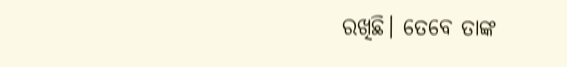ରଖିଛି। ତେବେ ତାଙ୍କ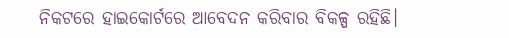ନିକଟରେ ହାଇକୋର୍ଟରେ ଆବେଦନ କରିବାର ବିକଳ୍ପ ରହିଛି।